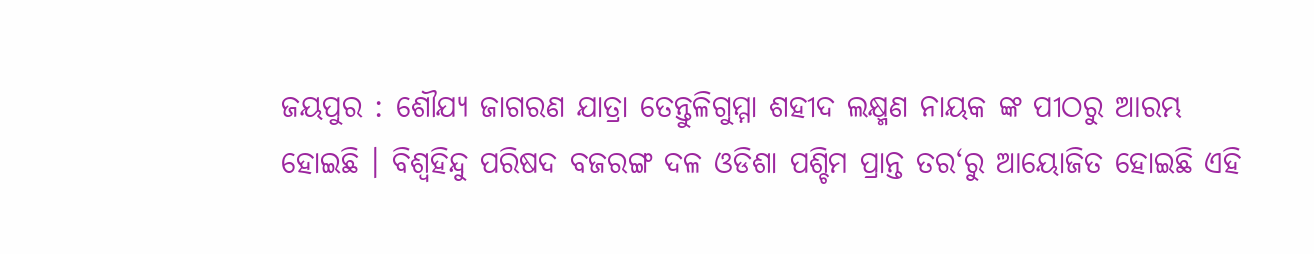ଜୟପୁର : ଶୌଯ୍ୟ ଜାଗରଣ ଯାତ୍ରା ତେନ୍ତୁଳିଗୁମ୍ମା ଶହୀଦ ଲକ୍ଷ୍ମଣ ନାୟକ ଙ୍କ ପୀଠରୁ ଆରମ୍ଭ ହୋଇଛି । ବିଶ୍ୱହିନ୍ଦୁ ପରିଷଦ ବଜରଙ୍ଗ ଦଳ ଓଡିଶା ପଶ୍ଚିମ ପ୍ରାନ୍ତ ତର‘ରୁ ଆୟୋଜିତ ହୋଇଛି ଏହି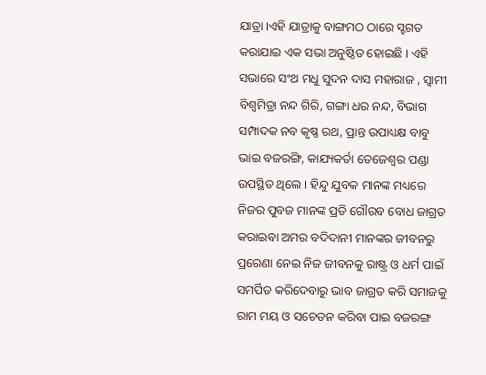ଯାତ୍ରା ।ଏହି ଯାତ୍ରାକୁ ବାଙ୍ଗମଠ ଠାରେ ସ୍ହଗତ କରାଯାଇ ଏକ ସଭା ଅନୁଷ୍ଠିତ ହୋଇଛି । ଏହି ସଭାରେ ସଂଥ ମଧୁ ସୁଦନ ଦାସ ମହାରାଜ , ସ୍ୱାମୀ ବିଶ୍ୱମିତ୍ରା ନନ୍ଦ ଗିରି, ଗଙ୍ଗା ଧର ନନ୍ଦ, ବିଭାଗ ସମ୍ପାଦକ ନବ କୃଷ୍ଣ ରଥ, ପ୍ରାନ୍ତ ଉପାଧ୍ୟକ୍ଷ ବାବୁ ଭାଇ ବଜରଙ୍ଗି, କାଯ୍ୟକର୍ତା ତେଜେଶ୍ୱର ପଣ୍ଡା ଉପସ୍ଥିତ ଥିଲେ । ହିନ୍ଦୁ ଯୁବକ ମାନଙ୍କ ମଧ୍ୟରେ ନିଜର ପୁବଜ ମାନଙ୍କ ପ୍ରତି ଗୌରବ ବୋଧ ଜାଗ୍ରତ କରାଇବା ଅମର ବଦିଦାନୀ ମାନଙ୍କର ଜୀବନରୁ ପ୍ରରେଣା ନେଇ ନିଜ ଜୀବନକୁ ରାଷ୍ଟ୍ର ଓ ଧର୍ମ ପାଇଁ ସମର୍ପିତ କରିଦେବାରୁ ଭାବ ଜାଗ୍ରତ କରି ସମାଜକୁ ରାମ ମୟ ଓ ସଚେତନ କରିବା ପାଇ ବଜରଙ୍ଗ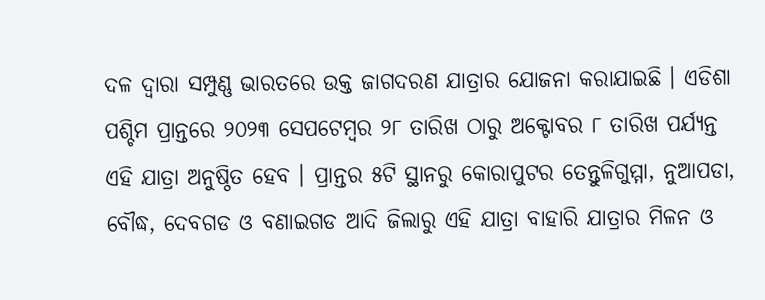ଦଳ ଦ୍ୱାରା ସମ୍ପୁଣ୍ଣ ଭାରତରେ ଉକ୍ତ ଜାଗଦରଣ ଯାତ୍ରାର ଯୋଜନା କରାଯାଇଛି । ଏଡିଶା ପଶ୍ଚିମ ପ୍ରାନ୍ତରେ ୨୦୨୩ ସେପଟେମ୍ବର ୨୮ ତାରିଖ ଠାରୁ ଅକ୍ଟୋବର ୮ ତାରିଖ ପର୍ଯ୍ୟନ୍ତ ଏହି ଯାତ୍ରା ଅନୁଷ୍ଠିତ ହେବ । ପ୍ରାନ୍ତର ୫ଟି ସ୍ଥାନରୁ କୋରାପୁଟର ତେନ୍ତୁଳିଗୁମ୍ମା, ନୁଆପଡା, ବୌଦ୍ଧ, ଦେବଗଡ ଓ ବଣାଇଗଡ ଆଦି ଜିଲାରୁ ଏହି ଯାତ୍ରା ବାହାରି ଯାତ୍ରାର ମିଳନ ଓ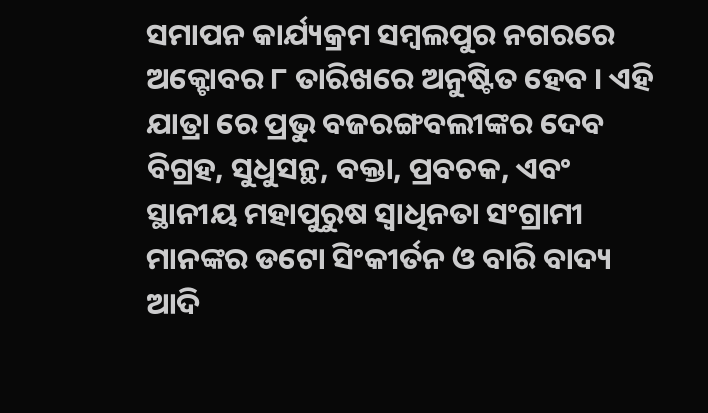ସମାପନ କାର୍ଯ୍ୟକ୍ରମ ସମ୍ବଲପୁର ନଗରରେ ଅକ୍ଟୋବର ୮ ତାରିଖରେ ଅନୁଷ୍ଟିତ ହେବ । ଏହି ଯାତ୍ରା ରେ ପ୍ରଭୁ ବଜରଙ୍ଗବଲୀଙ୍କର ଦେବ ବିଗ୍ରହ, ସୁଧୁସନ୍ଥ, ବକ୍ତା, ପ୍ରବଚକ, ଏବଂ ସ୍ଥାନୀୟ ମହାପୁରୁଷ ସ୍ୱାଧିନତା ସଂଗ୍ରାମୀ ମାନଙ୍କର ଡଟୋ ସିଂକୀର୍ତନ ଓ ବାରି ବାଦ୍ୟ ଆଦି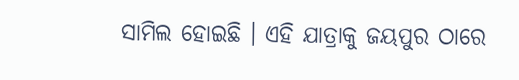ସାମିଲ ହୋଇଛି । ଏହି ଯାତ୍ରାକୁ ଜୟପୁର ଠାରେ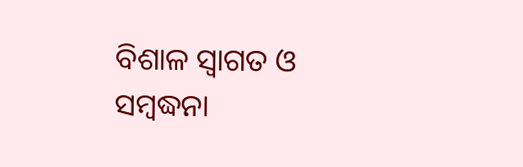ବିଶାଳ ସ୍ୱାଗତ ଓ ସମ୍ବଦ୍ଧନା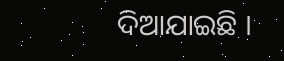ଦିଆଯାଇଛି ।